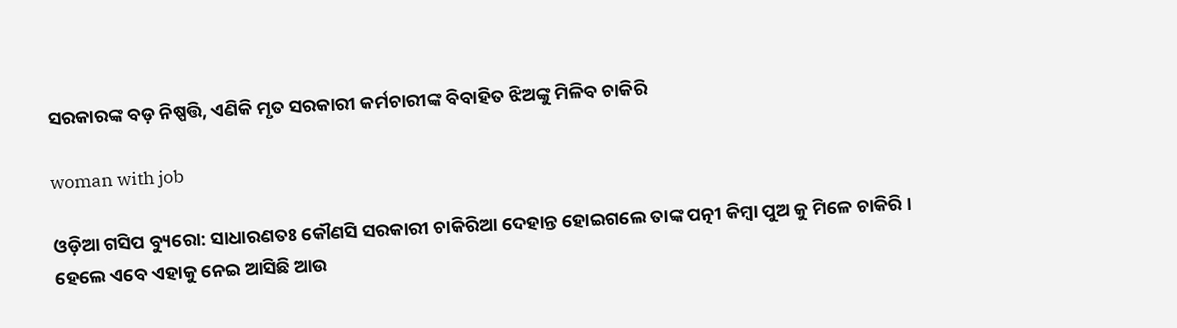ସରକାରଙ୍କ ବଡ଼ ନିଷ୍ପତ୍ତି, ଏଣିକି ମୃତ ସରକାରୀ କର୍ମଚାରୀଙ୍କ ବିବାହିତ ଝିଅଙ୍କୁ ମିଳିବ ଚାକିରି

woman with job

ଓଡ଼ିଆ ଗସିପ ବ୍ୟୁରୋ: ସାଧାରଣତଃ କୌଣସି ସରକାରୀ ଚାକିରିଆ ଦେହାନ୍ତ ହୋଇଗଲେ ତାଙ୍କ ପତ୍ନୀ କିମ୍ବା ପୁଅ କୁ ମିଳେ ଚାକିରି । ହେଲେ ଏବେ ଏହାକୁ ନେଇ ଆସିଛି ଆଉ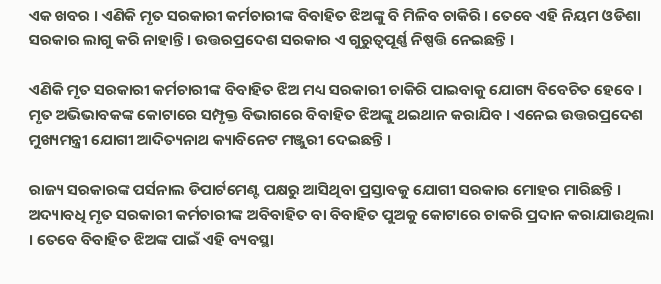ଏକ ଖବର । ଏଣିକି ମୃତ ସରକାରୀ କର୍ମଚାରୀଙ୍କ ବିବାହିତ ଝିଅଙ୍କୁ ବି ମିଳିବ ଚାକିରି । ତେବେ ଏହି ନିୟମ ଓଡିଶା ସରକାର ଲାଗୁ କରି ନାହାନ୍ତି । ଉତ୍ତରପ୍ରଦେଶ ସରକାର ଏ ଗୁରୁତ୍ୱପୂର୍ଣ୍ଣ ନିଷ୍ପତ୍ତି ନେଇଛନ୍ତି ।

ଏଣିକି ମୃତ ସରକାରୀ କର୍ମଚାରୀଙ୍କ ବିବାହିତ ଝିଅ ମଧ୍ୟ ସରକାରୀ ଚାକିରି ପାଇବାକୁ ଯୋଗ୍ୟ ବିବେଚିତ ହେବେ । ମୃତ ଅଭିଭାବକଙ୍କ କୋଟାରେ ସମ୍ପୃକ୍ତ ବିଭାଗରେ ବିବାହିତ ଝିଅଙ୍କୁ ଥଇଥାନ କରାଯିବ । ଏନେଇ ଉତ୍ତରପ୍ରଦେଶ ମୁଖ୍ୟମନ୍ତ୍ରୀ ଯୋଗୀ ଆଦିତ୍ୟନାଥ କ୍ୟାବିନେଟ ମଞ୍ଜୁରୀ ଦେଇଛନ୍ତି ।

ରାଜ୍ୟ ସରକାରଙ୍କ ପର୍ସନାଲ ଡିପାର୍ଟମେଣ୍ଟ ପକ୍ଷରୁ ଆସିଥିବା ପ୍ରସ୍ତାବକୁ ଯୋଗୀ ସରକାର ମୋହର ମାରିଛନ୍ତି । ଅଦ୍ୟାବଧି ମୃତ ସରକାରୀ କର୍ମଚାରୀଙ୍କ ଅବିବାହିତ ବା ବିବାହିତ ପୁଅକୁ କୋଟାରେ ଚାକରି ପ୍ରଦାନ କରାଯାଉଥିଲା । ତେବେ ବିବାହିତ ଝିଅଙ୍କ ପାଇଁ ଏହି ବ୍ୟବସ୍ଥା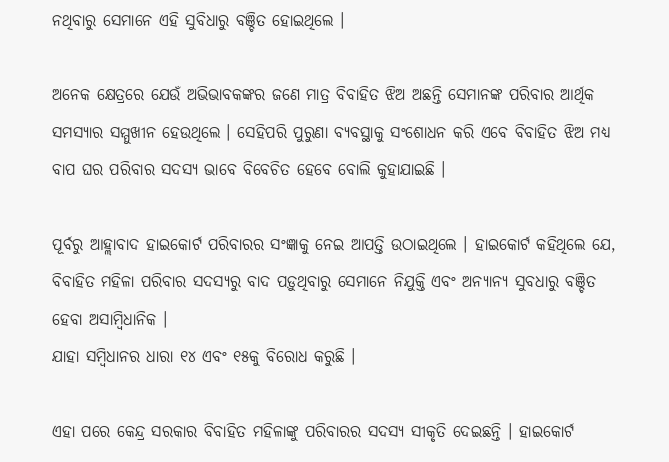ନଥିବାରୁ ସେମାନେ ଏହି ସୁବିଧାରୁ ବଞ୍ଚିତ ହୋଇଥିଲେ ।

ଅନେକ କ୍ଷେତ୍ରରେ ଯେଉଁ ଅଭିଭାବକଙ୍କର ଜଣେ ମାତ୍ର ବିବାହିତ ଝିଅ ଅଛନ୍ତି ସେମାନଙ୍କ ପରିବାର ଆର୍ଥିକ ସମସ୍ୟାର ସମ୍ମୁଖୀନ ହେଉଥିଲେ । ସେହିପରି ପୁରୁଣା ବ୍ୟବସ୍ଥାକୁ ସଂଶୋଧନ କରି ଏବେ ବିବାହିତ ଝିଅ ମଧ୍ୟ ବାପ ଘର ପରିବାର ସଦସ୍ୟ ଭାବେ ବିବେଚିତ ହେବେ ବୋଲି କୁହାଯାଇଛି ।

ପୂର୍ବରୁ ଆହ୍ଲାବାଦ ହାଇକୋର୍ଟ ପରିବାରର ସଂଜ୍ଞାକୁ ନେଇ ଆପତ୍ତି ଉଠାଇଥିଲେ । ହାଇକୋର୍ଟ କହିଥିଲେ ଯେ, ବିବାହିତ ମହିଳା ପରିବାର ସଦସ୍ୟରୁ ବାଦ ପଡ଼ୁଥିବାରୁ ସେମାନେ ନିଯୁକ୍ତି ଏବଂ ଅନ୍ୟାନ୍ୟ ସୁବଧାରୁ ବଞ୍ଚିତ ହେବା ଅସାମ୍ବିଧାନିକ ।
ଯାହା ସମ୍ବିଧାନର ଧାରା ୧୪ ଏବଂ ୧୫କୁ ବିରୋଧ କରୁଛି ।

ଏହା ପରେ କେନ୍ଦ୍ର ସରକାର ବିବାହିତ ମହିଳାଙ୍କୁ ପରିବାରର ସଦସ୍ୟ ସୀକୃତି ଦେଇଛନ୍ତି । ହାଇକୋର୍ଟ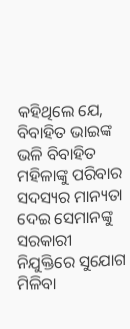କହିଥିଲେ ଯେ, ବିବାହିତ ଭାଇଙ୍କ ଭଳି ବିବାହିତ ମହିଳାଙ୍କୁ ପରିବାର ସଦସ୍ୟର ମାନ୍ୟତା ଦେଇ ସେମାନଙ୍କୁ ସରକାରୀ ନିଯୁକ୍ତିରେ ସୁଯୋଗ ମିଳିବା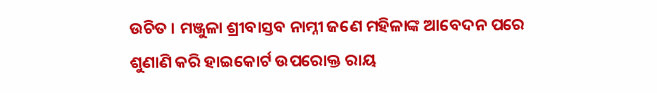ଉଚିତ । ମଞ୍ଜୁଳା ଶ୍ରୀବାସ୍ତବ ନାମ୍ନୀ ଜଣେ ମହିଳାଙ୍କ ଆବେଦନ ପରେ ଶୁଣାଣି କରି ହାଇକୋର୍ଟ ଉପରୋକ୍ତ ରାୟ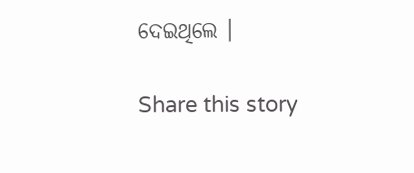ଦେଇଥିଲେ ।

Share this story